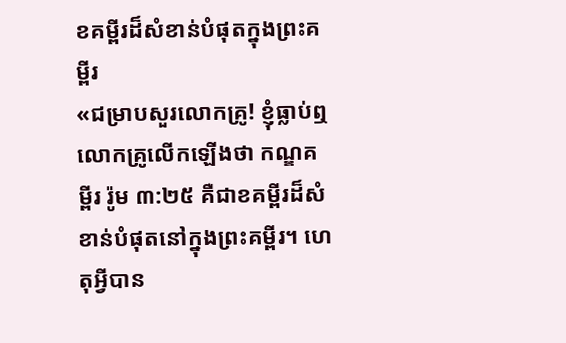ខគម្ពីរដ៏សំខាន់បំផុតក្នុងព្រះគម្ពីរ
«ជម្រាបសួរលោកគ្រូ! ខ្ញុំធ្លាប់ឮលោកគ្រូលើកឡើងថា កណ្ឌគម្ពីរ រ៉ូម ៣:២៥ គឺជាខគម្ពីរដ៏សំខាន់បំផុតនៅក្នុងព្រះគម្ពីរ។ ហេតុអ្វីបាន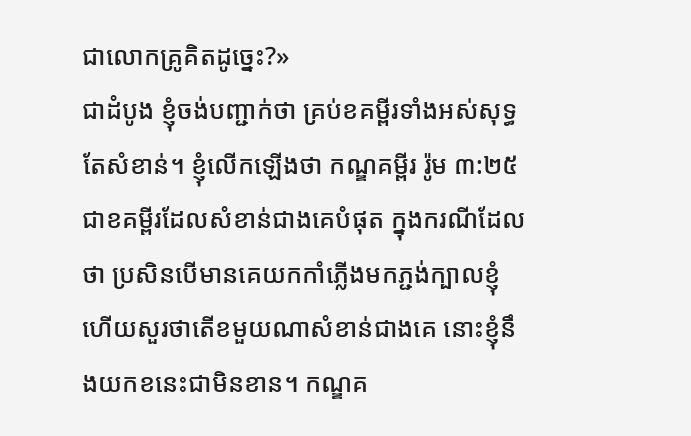ជាលោកគ្រូគិតដូច្នេះ?»
ជាដំបូង ខ្ញុំចង់បញ្ជាក់ថា គ្រប់ខគម្ពីរទាំងអស់សុទ្ធតែសំខាន់។ ខ្ញុំលើកឡើងថា កណ្ឌគម្ពីរ រ៉ូម ៣:២៥ ជាខគម្ពីរដែលសំខាន់ជាងគេបំផុត ក្នុងករណីដែលថា ប្រសិនបើមានគេយកកាំភ្លើងមកភ្ជង់ក្បាលខ្ញុំ ហើយសួរថាតើខមួយណាសំខាន់ជាងគេ នោះខ្ញុំនឹងយកខនេះជាមិនខាន។ កណ្ឌគ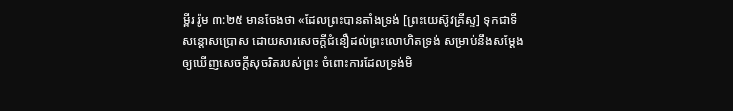ម្ពីរ រ៉ូម ៣:២៥ មានចែងថា «ដែលព្រះបានតាំងទ្រង់ [ព្រះយេស៊ូវគ្រីស្ទ] ទុកជាទីសន្តោសប្រោស ដោយសារសេចក្ដីជំនឿដល់ព្រះលោហិតទ្រង់ សម្រាប់នឹងសម្ដែងឲ្យឃើញសេចក្ដីសុចរិតរបស់ព្រះ ចំពោះការដែលទ្រង់មិ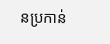នប្រកាន់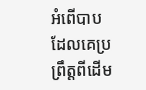អំពើបាប ដែលគេប្រព្រឹត្តពីដើម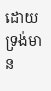ដោយទ្រង់មាន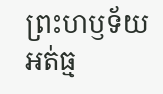ព្រះហឫទ័យអត់ធ្ម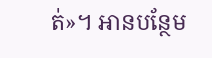ត់»។ អានបន្ថែម